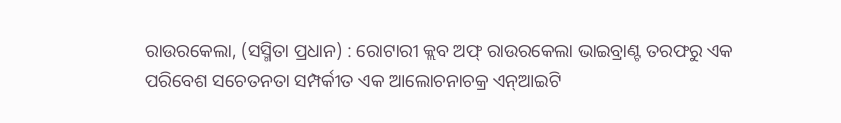ରାଉରକେଲା, (ସସ୍ମିତା ପ୍ରଧାନ) : ରୋଟାରୀ କ୍ଲବ ଅଫ୍ ରାଉରକେଲା ଭାଇବ୍ରାଣ୍ଟ ତରଫରୁ ଏକ ପରିବେଶ ସଚେତନତା ସମ୍ପର୍କୀତ ଏକ ଆଲୋଚନାଚକ୍ର ଏନ୍ଆଇଟି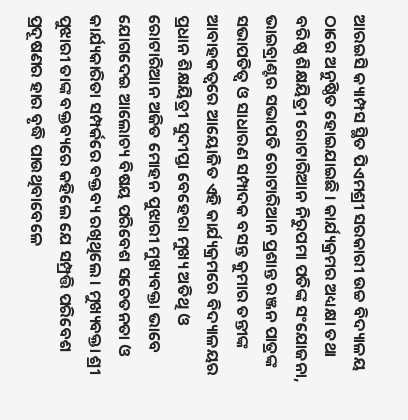ଆରଇସି କ୍ୟାମ୍ପସ ସ୍ଥିତ ପିଏମଶ୍ରୀ ସରକାରୀ ଉଚ୍ଚ ବିଦ୍ୟାଳୟ ଠାରେ ଅନୁଷ୍ଠିତ ହୋଇଯାଇଛି । କାର୍ଯ୍ୟକ୍ରମର ଅଧ୍ୟକ୍ଷା ତଥା ବରିଷ୍ଠ ଶିକ୍ଷୟିତ୍ରୀ ରୋଟାରିଆନ ନିରୁପମା ପତିଙ୍କ ସଂଯୋଜନା, ଭାଇବ୍ରାଣ୍ଟର ସଭାପତି ରୋଟାରିଆନ ପ୍ରଶାନ୍ତ ରଞ୍ଜନ ପାତ୍ରଙ୍କ ସଭାପତିତ୍ୱ ଓ ସାଧାରଣ ସମ୍ପାଦକ ବସନ୍ତ କୁମାର ତନ୍ତୀଙ୍କ ଆବାହକତ୍ୱରେ ଆୟୋଜିତ ଏହି କାର୍ଯ୍ୟକ୍ରମରେ ବିଦ୍ୟାଳୟର ପ୍ରଧାନ ଶିକ୍ଷୟିତ୍ରୀ ସୁଦୀପ୍ତା ବେହେରା ମୁଖ୍ୟ ଅତିଥି ଓ ରୋଟାରିଆନ ଅଜିତ ମୋହନ ପୁଝାରୀ ମୁଖ୍ୟବକ୍ତା ଭାବେ ଯୋଗଦେଇ ଆଲୋଚ୍ୟ ବିଷୟ ପରିବେଶ ସଚେତନତା ଓ କାର୍ଯ୍ୟକାରିତା ସମ୍ପର୍କରେ ବକ୍ତବ୍ୟ ରଖିଥିଲେ । ମୁଖ୍ୟବକ୍ତା ଶ୍ରୀ ପୁଝାରୀ ତାଙ୍କ ବକ୍ତବ୍ୟରେ କହିଲେ ଯେ ସମ୍ପ୍ରତ୍ତି ପରିବେଶ ପ୍ରଦୂଷଣର ହାର ବୃଦ୍ଧି ପାଉଥିବାବେଳେ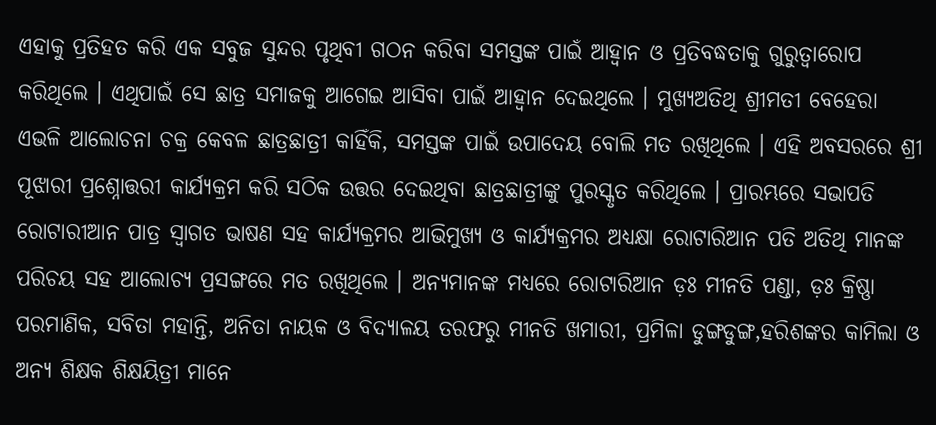ଏହାକୁ ପ୍ରତିହତ କରି ଏକ ସବୁଜ ସୁନ୍ଦର ପୃଥିବୀ ଗଠନ କରିବା ସମସ୍ତଙ୍କ ପାଇଁ ଆହ୍ୱାନ ଓ ପ୍ରତିବଦ୍ଧତାକୁ ଗୁରୁତ୍ୱାରୋପ କରିଥିଲେ । ଏଥିପାଇଁ ସେ ଛାତ୍ର ସମାଜକୁ ଆଗେଇ ଆସିବା ପାଇଁ ଆହ୍ୱାନ ଦେଇଥିଲେ । ମୁଖ୍ୟଅତିଥି ଶ୍ରୀମତୀ ବେହେରା ଏଭଳି ଆଲୋଚନା ଚକ୍ର କେବଳ ଛାତ୍ରଛାତ୍ରୀ କାହିଁକି, ସମସ୍ତଙ୍କ ପାଇଁ ଉପାଦେୟ ବୋଲି ମତ ରଖିଥିଲେ । ଏହି ଅବସରରେ ଶ୍ରୀ ପୂଝାରୀ ପ୍ରଶ୍ନୋତ୍ତରୀ କାର୍ଯ୍ୟକ୍ରମ କରି ସଠିକ ଉତ୍ତର ଦେଇଥିବା ଛାତ୍ରଛାତ୍ରୀଙ୍କୁ ପୁରସ୍କୃତ କରିଥିଲେ । ପ୍ରାରମ୍ଭରେ ସଭାପତି ରୋଟାରୀଆନ ପାତ୍ର ସ୍ୱାଗତ ଭାଷଣ ସହ କାର୍ଯ୍ୟକ୍ରମର ଆଭିମୁଖ୍ୟ ଓ କାର୍ଯ୍ୟକ୍ରମର ଅଧ୍ୟକ୍ଷା ରୋଟାରିଆନ ପତି ଅତିଥି ମାନଙ୍କ ପରିଚୟ ସହ ଆଲୋଚ୍ୟ ପ୍ରସଙ୍ଗରେ ମତ ରଖିଥିଲେ । ଅନ୍ୟମାନଙ୍କ ମଧ୍ୟରେ ରୋଟାରିଆନ ଡ଼ଃ ମୀନତି ପଣ୍ଡା, ଡ଼ଃ କ୍ରିଷ୍ଣା ପରମାଣିକ, ସବିତା ମହାନ୍ତି, ଅନିତା ନାୟକ ଓ ବିଦ୍ୟାଳୟ ତରଫରୁ ମୀନତି ଖମାରୀ, ପ୍ରମିଳା ଡୁଙ୍ଗଡୁଙ୍ଗ,ହରିଶଙ୍କର କାମିଲା ଓ ଅନ୍ୟ ଶିକ୍ଷକ ଶିକ୍ଷୟିତ୍ରୀ ମାନେ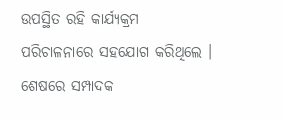ଉପସ୍ଥିତ ରହି କାର୍ଯ୍ୟକ୍ରମ ପରିଚାଳନାରେ ସହଯୋଗ କରିଥିଲେ । ଶେଷରେ ସମ୍ପାଦକ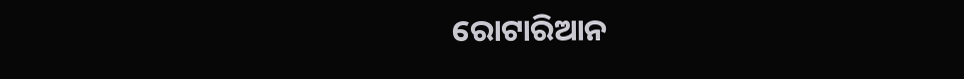ରୋଟାରିଆନ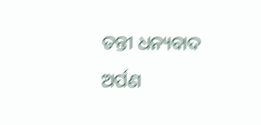ତନ୍ତୀ ଧନ୍ୟବାଦ ଅର୍ପଣ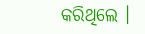କରିଥିଲେ ।